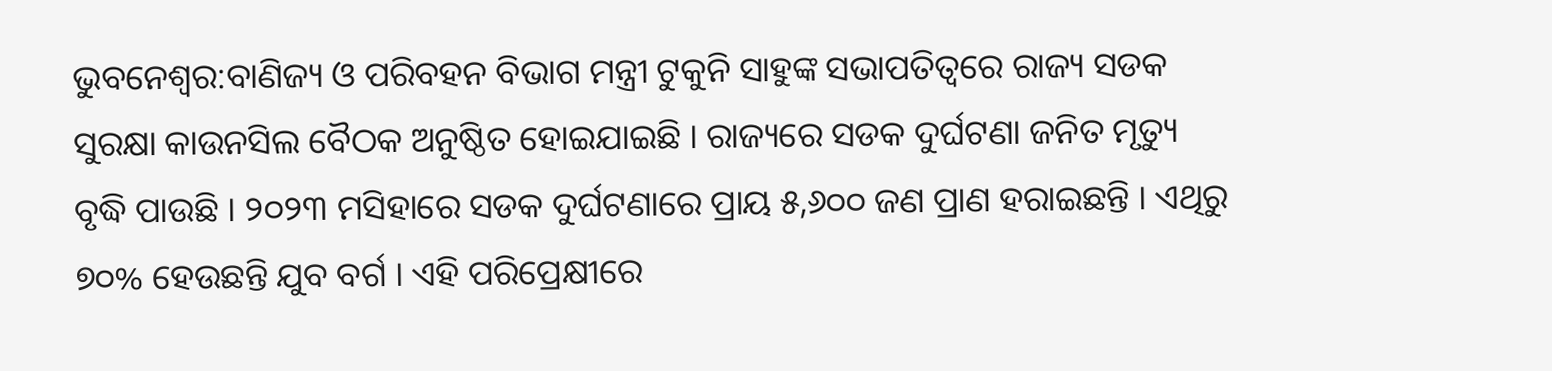ଭୁବନେଶ୍ୱର:ବାଣିଜ୍ୟ ଓ ପରିବହନ ବିଭାଗ ମନ୍ତ୍ରୀ ଟୁକୁନି ସାହୁଙ୍କ ସଭାପତିତ୍ୱରେ ରାଜ୍ୟ ସଡକ ସୁରକ୍ଷା କାଉନସିଲ ବୈଠକ ଅନୁଷ୍ଠିତ ହୋଇଯାଇଛି । ରାଜ୍ୟରେ ସଡକ ଦୁର୍ଘଟଣା ଜନିତ ମୃତ୍ୟୁ ବୃଦ୍ଧି ପାଉଛି । ୨୦୨୩ ମସିହାରେ ସଡକ ଦୁର୍ଘଟଣାରେ ପ୍ରାୟ ୫,୬୦୦ ଜଣ ପ୍ରାଣ ହରାଇଛନ୍ତି । ଏଥିରୁ ୭୦% ହେଉଛନ୍ତି ଯୁବ ବର୍ଗ । ଏହି ପରିପ୍ରେକ୍ଷୀରେ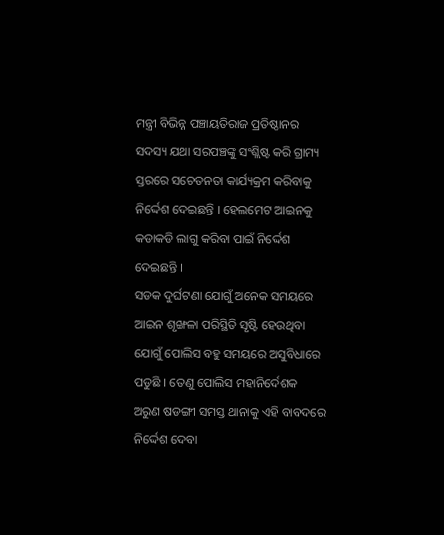ମନ୍ତ୍ରୀ ବିଭିନ୍ନ ପଞ୍ଚାୟତିରାଜ ପ୍ରତିଷ୍ଠାନର ସଦସ୍ୟ ଯଥା ସରପଞ୍ଚଙ୍କୁ ସଂଶ୍ଲିଷ୍ଟ କରି ଗ୍ରାମ୍ୟ ସ୍ତରରେ ସଚେତନତା କାର୍ଯ୍ୟକ୍ରମ କରିବାକୁ ନିର୍ଦ୍ଦେଶ ଦେଇଛନ୍ତି । ହେଲମେଟ ଆଇନକୁ କଡାକଡି ଲାଗୁ କରିବା ପାଇଁ ନିର୍ଦ୍ଦେଶ ଦେଇଛନ୍ତି ।
ସଡକ ଦୁର୍ଘଟଣା ଯୋଗୁଁ ଅନେକ ସମୟରେ ଆଇନ ଶୃଙ୍ଖଳା ପରିସ୍ଥିତି ସୃଷ୍ଟି ହେଉଥିବା ଯୋଗୁଁ ପୋଲିସ ବହୁ ସମୟରେ ଅସୁବିଧାରେ ପଡୁଛି । ତେଣୁ ପୋଲିସ ମହାନିର୍ଦେଶକ ଅରୁଣ ଷଡଙ୍ଗୀ ସମସ୍ତ ଥାନାକୁ ଏହି ବାବଦରେ ନିର୍ଦ୍ଦେଶ ଦେବା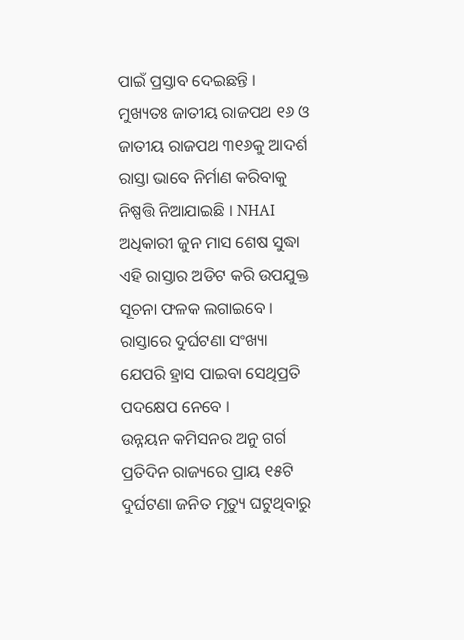ପାଇଁ ପ୍ରସ୍ତାବ ଦେଇଛନ୍ତି । ମୁଖ୍ୟତଃ ଜାତୀୟ ରାଜପଥ ୧୬ ଓ ଜାତୀୟ ରାଜପଥ ୩୧୬କୁ ଆଦର୍ଶ ରାସ୍ତା ଭାବେ ନିର୍ମାଣ କରିବାକୁ ନିଷ୍ପତ୍ତି ନିଆଯାଇଛି । NHAI ଅଧିକାରୀ ଜୁନ ମାସ ଶେଷ ସୁଦ୍ଧା ଏହି ରାସ୍ତାର ଅଡିଟ କରି ଉପଯୁକ୍ତ ସୂଚନା ଫଳକ ଲଗାଇବେ । ରାସ୍ତାରେ ଦୁର୍ଘଟଣା ସଂଖ୍ୟା ଯେପରି ହ୍ରାସ ପାଇବା ସେଥିପ୍ରତି ପଦକ୍ଷେପ ନେବେ ।
ଉନ୍ନୟନ କମିସନର ଅନୁ ଗର୍ଗ ପ୍ରତିଦିନ ରାଜ୍ୟରେ ପ୍ରାୟ ୧୫ଟି ଦୁର୍ଘଟଣା ଜନିତ ମୃତ୍ୟୁ ଘଟୁଥିବାରୁ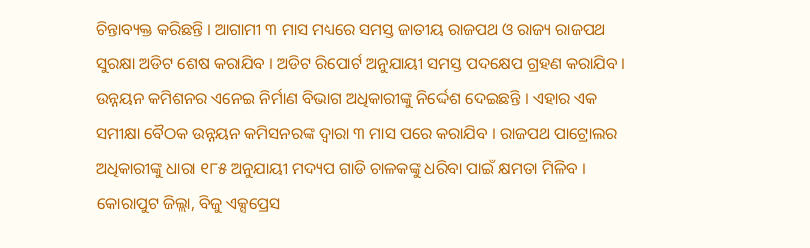ଚିନ୍ତାବ୍ୟକ୍ତ କରିଛନ୍ତି । ଆଗାମୀ ୩ ମାସ ମଧ୍ୟରେ ସମସ୍ତ ଜାତୀୟ ରାଜପଥ ଓ ରାଜ୍ୟ ରାଜପଥ ସୁରକ୍ଷା ଅଡିଟ ଶେଷ କରାଯିବ । ଅଡିଟ ରିପୋର୍ଟ ଅନୁଯାୟୀ ସମସ୍ତ ପଦକ୍ଷେପ ଗ୍ରହଣ କରାଯିବ । ଉନ୍ନୟନ କମିଶନର ଏନେଇ ନିର୍ମାଣ ବିଭାଗ ଅଧିକାରୀଙ୍କୁ ନିର୍ଦ୍ଦେଶ ଦେଇଛନ୍ତି । ଏହାର ଏକ ସମୀକ୍ଷା ବୈଠକ ଉନ୍ନୟନ କମିସନରଙ୍କ ଦ୍ୱାରା ୩ ମାସ ପରେ କରାଯିବ । ରାଜପଥ ପାଟ୍ରୋଲର ଅଧିକାରୀଙ୍କୁ ଧାରା ୧୮୫ ଅନୁଯାୟୀ ମଦ୍ୟପ ଗାଡି ଚାଳକଙ୍କୁ ଧରିବା ପାଇଁ କ୍ଷମତା ମିଳିବ । କୋରାପୁଟ ଜିଲ୍ଲା, ବିଜୁ ଏକ୍ସପ୍ରେସ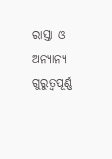ରାସ୍ତା ଓ ଅନ୍ୟାନ୍ୟ ଗୁରୁତ୍ୱପୂର୍ଣ୍ଣ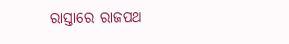ରାସ୍ତାରେ ରାଜପଥ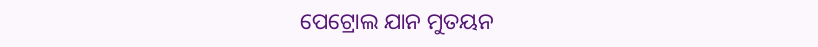ପେଟ୍ରୋଲ ଯାନ ମୁତୟନ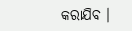କରାଯିବ ।